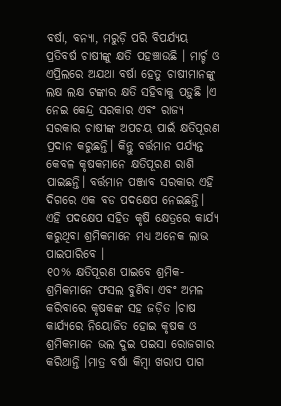ବର୍ଷା, ବନ୍ୟା, ମରୁଡ଼ି ପରି ବିପର୍ଯ୍ୟୟ ପ୍ରତିବର୍ଷ ଚାଷୀଙ୍କୁ କ୍ଷତି ପହଞ୍ଚାଉଛି । ମାର୍ଚ୍ଚ ଓ ଏପ୍ରିଲରେ ଅଯଥା ବର୍ଷା ହେତୁ ଚାଷୀମାନଙ୍କୁ ଲକ୍ଷ ଲକ୍ଷ ଟଙ୍କାର କ୍ଷତି ସହିବାକୁ ପଡ଼ୁଛି ।ଏ ନେଇ କେନ୍ଦ୍ର ସରକାର ଏବଂ ରାଜ୍ୟ ସରକାର ଚାଷୀଙ୍କ ଅପଚୟ ପାଇଁ କ୍ଷତିପୂରଣ ପ୍ରଦାନ କରୁଛନ୍ତି। କିନ୍ତୁ ବର୍ତ୍ତମାନ ପର୍ଯ୍ୟନ୍ତ କେବଳ କୃଷକମାନେ କ୍ଷତିପୂରଣ ରାଶି ପାଇଛନ୍ତି। ବର୍ତ୍ତମାନ ପଞ୍ଜାବ ସରକାର ଏହି ଦିଗରେ ଏକ ବଡ ପଦକ୍ଷେପ ନେଇଛନ୍ତି। ଏହି ପଦକ୍ଷେପ ସହିତ କୃଷି କ୍ଷେତ୍ରରେ କାର୍ଯ୍ୟ କରୁଥିବା ଶ୍ରମିକମାନେ ମଧ୍ୟ ଅନେକ ଲାଭ ପାଇପାରିବେ ।
୧୦% କ୍ଷତିପୂରଣ ପାଇବେ ଶ୍ରମିକ-
ଶ୍ରମିକମାନେ ଫସଲ ବୁଣିବା ଏବଂ ଅମଳ କରିବାରେ କୃଷକଙ୍କ ସହ ଜଡ଼ିତ ।ଚାଷ କାର୍ଯ୍ୟରେ ନିୟୋଜିତ ହୋଇ କୃଷକ ଓ ଶ୍ରମିକମାନେ ଭଲ ଦୁଇ ପଇସା ରୋଜଗାର କରିଥାନ୍ତି ।ମାତ୍ର ବର୍ଷା କିମ୍ବା ଖରାପ ପାଗ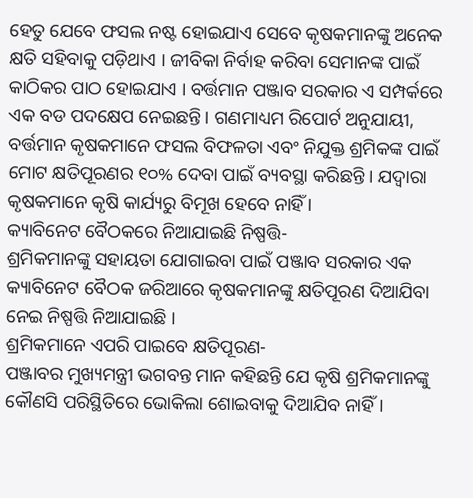ହେତୁ ଯେବେ ଫସଲ ନଷ୍ଟ ହୋଇଯାଏ ସେବେ କୃଷକମାନଙ୍କୁ ଅନେକ କ୍ଷତି ସହିବାକୁ ପଡ଼ିଥାଏ । ଜୀବିକା ନିର୍ବାହ କରିବା ସେମାନଙ୍କ ପାଇଁ କାଠିକର ପାଠ ହୋଇଯାଏ । ବର୍ତ୍ତମାନ ପଞ୍ଜାବ ସରକାର ଏ ସମ୍ପର୍କରେ ଏକ ବଡ ପଦକ୍ଷେପ ନେଇଛନ୍ତି। ଗଣମାଧ୍ୟମ ରିପୋର୍ଟ ଅନୁଯାୟୀ, ବର୍ତ୍ତମାନ କୃଷକମାନେ ଫସଲ ବିଫଳତା ଏବଂ ନିଯୁକ୍ତ ଶ୍ରମିକଙ୍କ ପାଇଁ ମୋଟ କ୍ଷତିପୂରଣର ୧୦% ଦେବା ପାଇଁ ବ୍ୟବସ୍ଥା କରିଛନ୍ତି । ଯଦ୍ୱାରା କୃଷକମାନେ କୃଷି କାର୍ଯ୍ୟରୁ ବିମୂଖ ହେବେ ନାହିଁ ।
କ୍ୟାବିନେଟ ବୈଠକରେ ନିଆଯାଇଛି ନିଷ୍ପତ୍ତି-
ଶ୍ରମିକମାନଙ୍କୁ ସହାୟତା ଯୋଗାଇବା ପାଇଁ ପଞ୍ଜାବ ସରକାର ଏକ କ୍ୟାବିନେଟ ବୈଠକ ଜରିଆରେ କୃଷକମାନଙ୍କୁ କ୍ଷତିପୂରଣ ଦିଆଯିବା ନେଇ ନିଷ୍ପତ୍ତି ନିଆଯାଇଛି ।
ଶ୍ରମିକମାନେ ଏପରି ପାଇବେ କ୍ଷତିପୂରଣ-
ପଞ୍ଜାବର ମୁଖ୍ୟମନ୍ତ୍ରୀ ଭଗବନ୍ତ ମାନ କହିଛନ୍ତି ଯେ କୃଷି ଶ୍ରମିକମାନଙ୍କୁ କୌଣସି ପରିସ୍ଥିତିରେ ଭୋକିଲା ଶୋଇବାକୁ ଦିଆଯିବ ନାହିଁ।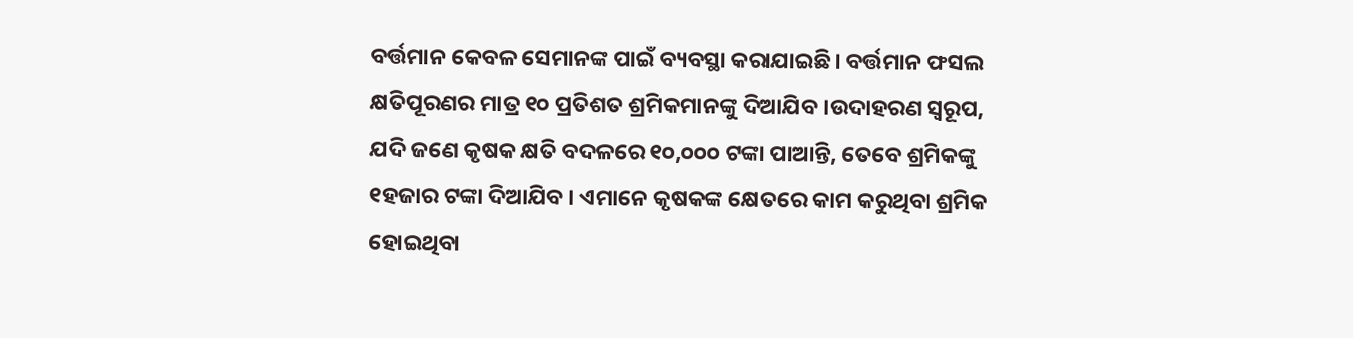ବର୍ତ୍ତମାନ କେବଳ ସେମାନଙ୍କ ପାଇଁ ବ୍ୟବସ୍ଥା କରାଯାଇଛି। ବର୍ତ୍ତମାନ ଫସଲ କ୍ଷତିପୂରଣର ମାତ୍ର ୧୦ ପ୍ରତିଶତ ଶ୍ରମିକମାନଙ୍କୁ ଦିଆଯିବ ।ଉଦାହରଣ ସ୍ୱରୂପ, ଯଦି ଜଣେ କୃଷକ କ୍ଷତି ବଦଳରେ ୧୦,୦୦୦ ଟଙ୍କା ପାଆନ୍ତି, ତେବେ ଶ୍ରମିକଙ୍କୁ ୧ହଜାର ଟଙ୍କା ଦିଆଯିବ । ଏମାନେ କୃଷକଙ୍କ କ୍ଷେତରେ କାମ କରୁଥିବା ଶ୍ରମିକ ହୋଇଥିବା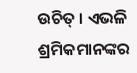ଉଚିତ୍ । ଏଭଳି ଶ୍ରମିକମାନଙ୍କର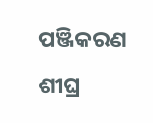ପଞ୍ଜିକରଣ ଶୀଘ୍ର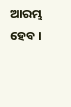ଆରମ୍ଭ ହେବ ।